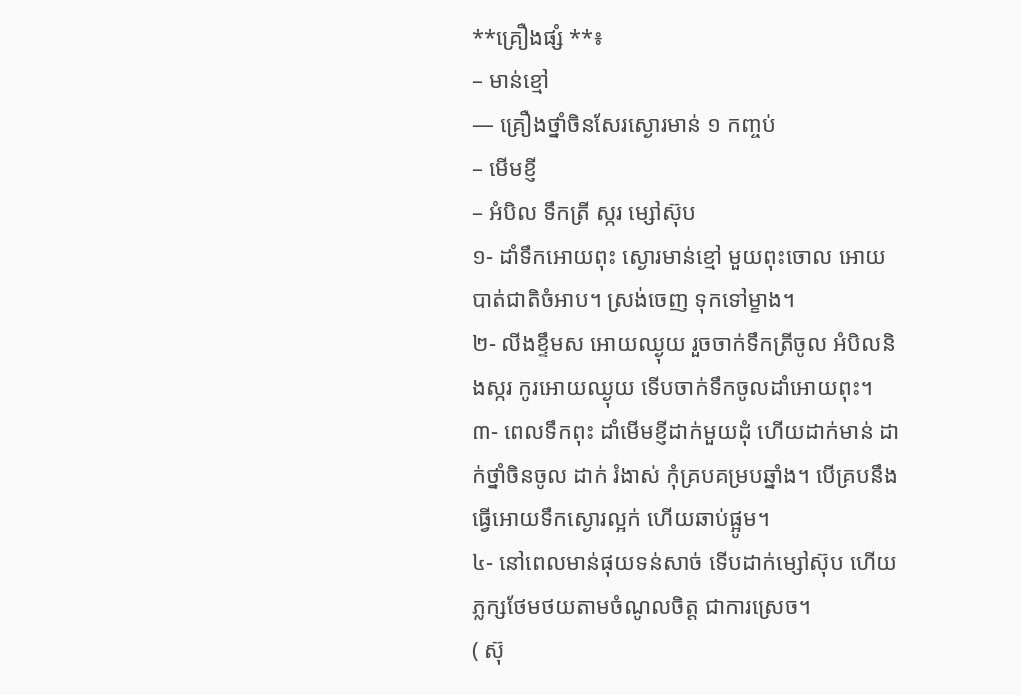**គ្រឿងផ្សំ **៖
– មាន់ខ្មៅ
— គ្រឿងថ្នាំចិនសែរស្ងោរមាន់ ១ កញ្ចប់
– មើមខ្ញី
– អំបិល ទឹកត្រី ស្ករ ម្សៅស៊ុប
១- ដាំទឹកអោយពុះ ស្ងោរមាន់ខ្មៅ មួយពុះចោល អោយបាត់ជាតិចំអាប។ ស្រង់ចេញ ទុកទៅម្ខាង។
២- លីងខ្ទឹមស អោយឈ្ងុយ រួចចាក់ទឹកត្រីចូល អំបិលនិងស្ករ កូរអោយឈ្ងុយ ទើបចាក់ទឹកចូលដាំអោយពុះ។
៣- ពេលទឹកពុះ ដាំមើមខ្ញីដាក់មួយដុំ ហើយដាក់មាន់ ដាក់ថ្នាំចិនចូល ដាក់ រំងាស់ កុំគ្របគម្របឆ្នាំង។ បើគ្របនឹងធ្វើអោយទឹកស្ងោរល្អក់ ហើយឆាប់ផ្អូម។
៤- នៅពេលមាន់ផុយទន់សាច់ ទើបដាក់ម្សៅស៊ុប ហើយភ្លក្សថែមថយតាមចំណូលចិត្ត ជាការស្រេច។
( ស៊ុ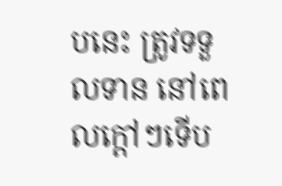បនេះ ត្រូវទទួលទាន នៅពេលក្តៅៗទើប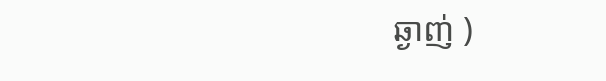ឆ្ងាញ់ )